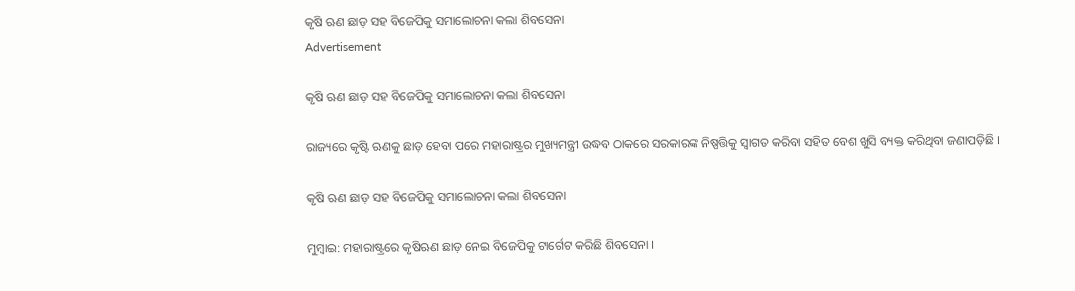କୃଷି ଋଣ ଛାଡ଼ ସହ ବିଜେପିକୁ ସମାଲୋଚନା କଲା ଶିବସେନା
Advertisement

କୃଷି ଋଣ ଛାଡ଼ ସହ ବିଜେପିକୁ ସମାଲୋଚନା କଲା ଶିବସେନା

ରାଜ୍ୟରେ କୃଷ୍ଟି ଋଣକୁ ଛାଡ଼ ହେବା ପରେ ମହାରାଷ୍ଟ୍ରର ମୁଖ୍ୟମନ୍ତ୍ରୀ ଉଦ୍ଧବ ଠାକରେ ସରକାରଙ୍କ ନିଷ୍ପତ୍ତିକୁ ସ୍ବାଗତ କରିବା ସହିତ ବେଶ ଖୁସି ବ୍ୟକ୍ତ କରିଥିବା ଜଣାପଡ଼ିଛି ।

କୃଷି ଋଣ ଛାଡ଼ ସହ ବିଜେପିକୁ ସମାଲୋଚନା କଲା ଶିବସେନା

ମୁମ୍ବାଇ: ମହାରାଷ୍ଟ୍ରରେ କୃଷିଋଣ ଛାଡ଼ ନେଇ ବିଜେପିକୁ ଟାର୍ଗେଟ କରିଛି ଶିବସେନା ।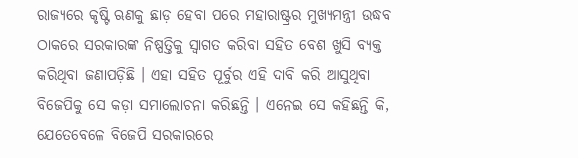ରାଜ୍ୟରେ କୃଷ୍ଟି ଋଣକୁ ଛାଡ଼ ହେବା ପରେ ମହାରାଷ୍ଟ୍ରର ମୁଖ୍ୟମନ୍ତ୍ରୀ ଉଦ୍ଧବ ଠାକରେ ସରକାରଙ୍କ ନିଷ୍ପତ୍ତିକୁ ସ୍ବାଗତ କରିବା ସହିତ ବେଶ ଖୁସି ବ୍ୟକ୍ତ କରିଥିବା ଜଣାପଡ଼ିଛି । ଏହା ସହିତ ପୂର୍ବୁର ଏହି ଦାବି କରି ଆସୁଥିବା ବିଜେପିକୁ ସେ କଡ଼ା ସମାଲୋଚନା କରିଛନ୍ତି । ଏନେଇ ସେ କହିଛନ୍ତି କି, ଯେତେବେଳେ ବିଜେପି ସରକାରରେ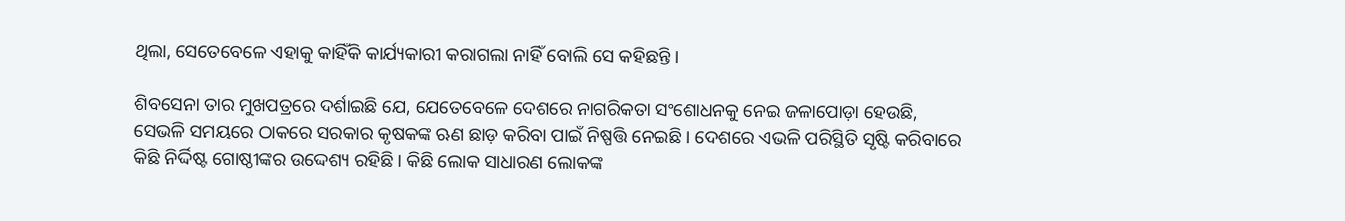ଥିଲା, ସେତେବେଳେ ଏହାକୁ କାହିଁକି କାର୍ଯ୍ୟକାରୀ କରାଗଲା ନାହିଁ ବୋଲି ସେ କହିଛନ୍ତି ।

ଶିବସେନା ତାର ମୁଖପତ୍ରରେ ଦର୍ଶାଇଛି ଯେ, ଯେତେବେଳେ ଦେଶରେ ନାଗରିକତା ସଂଶୋଧନକୁ ନେଇ ଜଳାପୋଡ଼ା ହେଉଛି, ସେଭଳି ସମୟରେ ଠାକରେ ସରକାର କୃଷକଙ୍କ ଋଣ ଛାଡ଼ କରିବା ପାଇଁ ନିଷ୍ପତ୍ତି ନେଇଛି । ଦେଶରେ ଏଭଳି ପରିସ୍ଥିତି ସୃଷ୍ଟି କରିବାରେ କିଛି ନିର୍ଦ୍ଦିଷ୍ଟ ଗୋଷ୍ଠୀଙ୍କର ଉଦ୍ଦେଶ୍ୟ ରହିଛି । କିଛି ଲୋକ ସାଧାରଣ ଲୋକଙ୍କ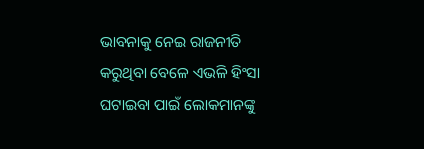ଭାବନାକୁ ନେଇ ରାଜନୀତି କରୁଥିବା ବେଳେ ଏଭଳି ହିଂସା ଘଟାଇବା ପାଇଁ ଲୋକମାନଙ୍କୁ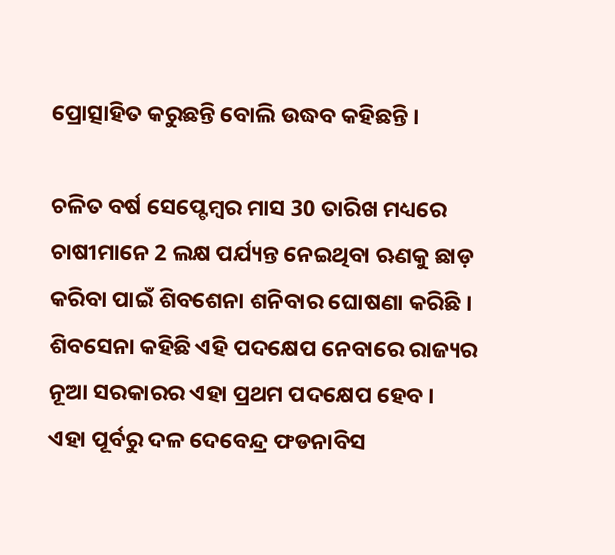ପ୍ରୋତ୍ସାହିତ କରୁଛନ୍ତି ବୋଲି ଉଦ୍ଧବ କହିଛନ୍ତି ।

ଚଳିତ ବର୍ଷ ସେପ୍ଟେମ୍ବର ମାସ 30 ତାରିଖ ମଧ୍ୟରେ ଚାଷୀମାନେ 2 ଲକ୍ଷ ପର୍ଯ୍ୟନ୍ତ ନେଇଥିବା ଋଣକୁ ଛାଡ଼ କରିବା ପାଇଁ ଶିବଶେନା ଶନିବାର ଘୋଷଣା କରିଛି । ଶିବସେନା କହିଛି ଏହି ପଦକ୍ଷେପ ନେବାରେ ରାଜ୍ୟର ନୂଆ ସରକାରର ଏହା ପ୍ରଥମ ପଦକ୍ଷେପ ହେବ । ଏହା ପୂର୍ବରୁ ଦଳ ଦେବେନ୍ଦ୍ର ଫଡନାବିସ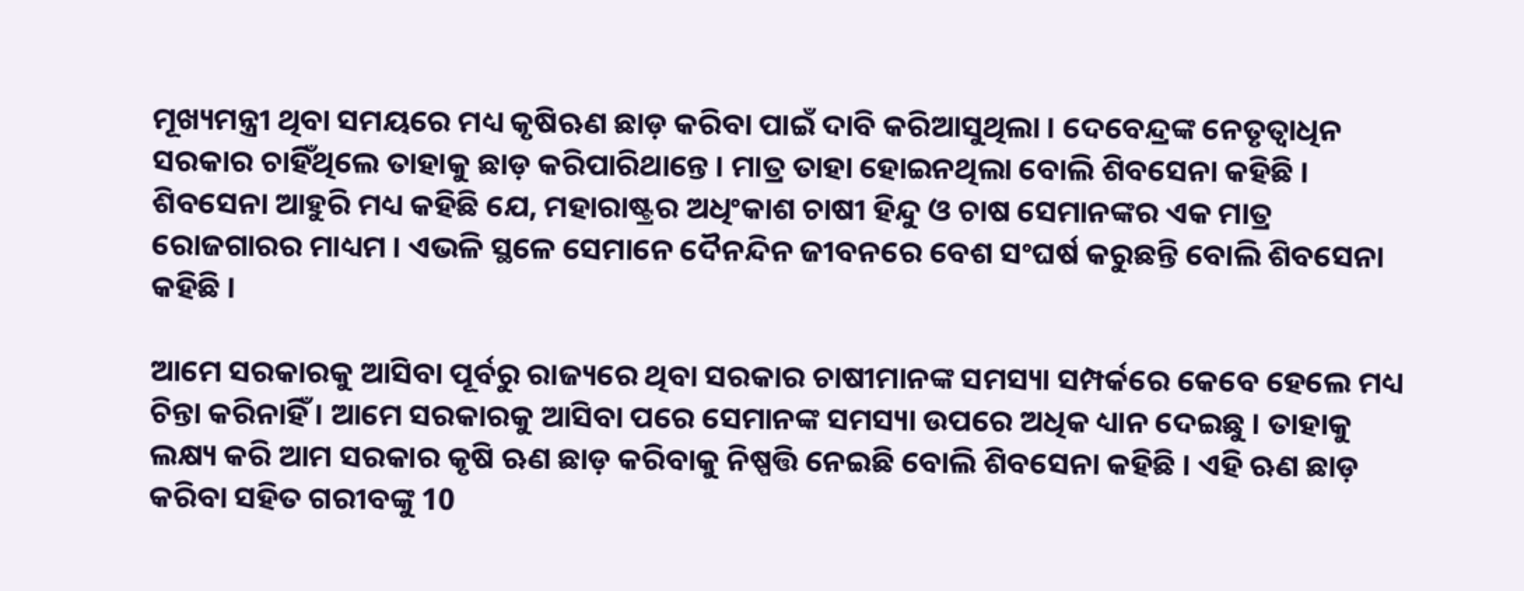ମୂଖ୍ୟମନ୍ତ୍ରୀ ଥିବା ସମୟରେ ମଧ୍ୟ କୃଷିଋଣ ଛାଡ଼ କରିବା ପାଇଁ ଦାବି କରିଆସୁଥିଲା । ଦେବେନ୍ଦ୍ରଙ୍କ ନେତୃତ୍ବାଧିନ ସରକାର ଚାହିଁଥିଲେ ତାହାକୁ ଛାଡ଼ କରିପାରିଥାନ୍ତେ । ମାତ୍ର ତାହା ହୋଇନଥିଲା ବୋଲି ଶିବସେନା କହିଛି । ଶିବସେନା ଆହୁରି ମଧ୍ୟ କହିଛି ଯେ, ମହାରାଷ୍ଟ୍ରର ଅଧିଂକାଶ ଚାଷୀ ହିନ୍ଦୁ ଓ ଚାଷ ସେମାନଙ୍କର ଏକ ମାତ୍ର ରୋଜଗାରର ମାଧ୍ୟମ । ଏଭଳି ସ୍ଥଳେ ସେମାନେ ଦୈନନ୍ଦିନ ଜୀବନରେ ବେଶ ସଂଘର୍ଷ କରୁଛନ୍ତି ବୋଲି ଶିବସେନା କହିଛି ।

ଆମେ ସରକାରକୁ ଆସିବା ପୂର୍ବରୁ ରାଜ୍ୟରେ ଥିବା ସରକାର ଚାଷୀମାନଙ୍କ ସମସ୍ୟା ସମ୍ପର୍କରେ କେବେ ହେଲେ ମଧ୍ୟ ଚିନ୍ତା କରିନାହିଁ । ଆମେ ସରକାରକୁ ଆସିବା ପରେ ସେମାନଙ୍କ ସମସ୍ୟା ଉପରେ ଅଧିକ ଧ୍ୟାନ ଦେଇଛୁ । ତାହାକୁ ଲକ୍ଷ୍ୟ କରି ଆମ ସରକାର କୃଷି ଋଣ ଛାଡ଼ କରିବାକୁ ନିଷ୍ପତ୍ତି ନେଇଛି ବୋଲି ଶିବସେନା କହିଛି । ଏହି ଋଣ ଛାଡ଼ କରିବା ସହିତ ଗରୀବଙ୍କୁ 10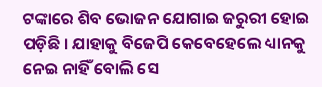ଟଙ୍କାରେ ଶିବ ଭୋଜନ ଯୋଗାଇ ଜରୁରୀ ହୋଇ ପଡ଼ିଛି । ଯାହାକୁ ବିଜେପି କେବେହେଲେ ଧ୍ୟାନକୁ ନେଇ ନାହିଁ ବୋଲି ସେ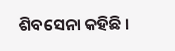ଶିବସେନା କହିଛି ।